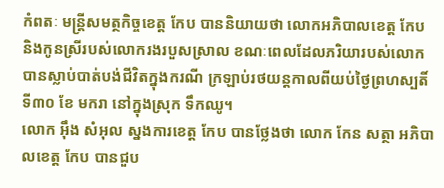កំពតៈ មន្រ្តីសមត្ថកិច្ចខេត្ត កែប បាននិយាយថា លោកអភិបាលខេត្ត កែប និងកូនស្រីរបស់លោករងរបួសស្រាល ខណៈពេលដែលភរិយារបស់លោកបានស្លាប់បាត់បង់ជីវិតក្នុងករណី ក្រឡាប់រថយន្តកាលពីយប់ថ្ងៃព្រហស្បតិ៍ ទី៣០ ខែ មករា នៅក្នុងស្រុក ទឹកឈូ។
លោក អ៊ឹង សំអុល ស្នងការខេត្ត កែប បានថ្លែងថា លោក កែន សត្ថា អភិបាលខេត្ត កែប បានជួប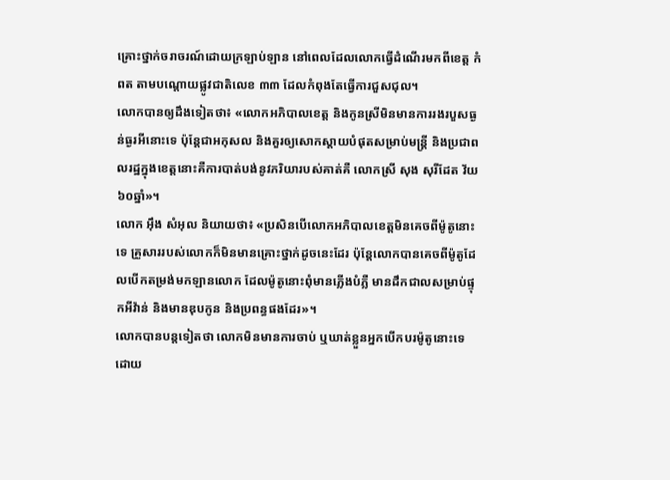គ្រោះថ្នាក់ចរាចរណ៍ដោយក្រឡាប់ឡាន នៅពេលដែលលោកធ្វើដំណើរមកពីខេត្ត កំពត តាមបណ្តោយផ្លូវជាតិលេខ ៣៣ ដែលកំពុងតែធ្វើការជួសជុល។
លោកបានឲ្យដឹងទៀតថា៖ «លោកអភិបាលខេត្ត និងកូនស្រីមិនមានការរងរបួសធ្ងន់ធ្ងរអីនោះទេ ប៉ុន្តែជាអកុសល និងគួរឲ្យសោកស្តាយបំផុតសម្រាប់មន្រ្តី និងប្រជាពលរដ្ឋក្នុងខេត្តនោះគឺការបាត់បង់នូវភរិយារបស់គាត់គឺ លោកស្រី សុង សុរីដែត វ័យ ៦០ឆ្នាំ»។
លោក អ៊ឹង សំអុល និយាយថា៖ «ប្រសិនបើលោកអភិបាលខេត្តមិនគេចពីម៉ូតូនោះទេ គ្រួសាររបស់លោកក៏មិនមានគ្រោះថ្នាក់ដូចនេះដែរ ប៉ុន្តែលោកបានគេចពីម៉ូតូដែលបើកតម្រង់មកឡានលោក ដែលម៉ូតូនោះពុំមានភ្លើងបំភ្លឺ មានដឹកជាលសម្រាប់ផ្ទុកអីវ៉ាន់ និងមានឌុបកូន និងប្រពន្ធផងដែរ»។
លោកបានបន្តទៀតថា លោកមិនមានការចាប់ ឬឃាត់ខ្លួនអ្នកបើកបរម៉ូតូនោះទេ ដោយ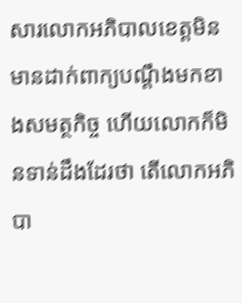សារលោកអភិបាលខេត្តមិនមានដាក់ពាក្យបណ្តឹងមកខាងសមត្ថកិច្ច ហើយលោកក៏មិនទាន់ដឹងដែរថា តើលោកអភិបា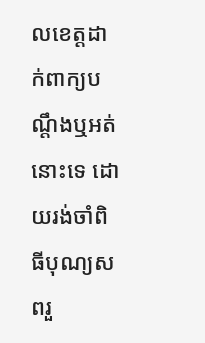លខេត្តដាក់ពាក្យបណ្តឹងឬអត់នោះទេ ដោយរង់ចាំពិធីបុណ្យសពរួ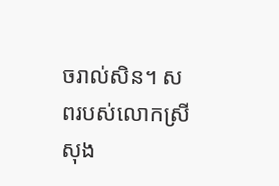ចរាល់សិន។ សពរបស់លោកស្រី សុង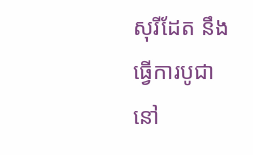សុរីដែត នឹងធ្វើការបូជានៅ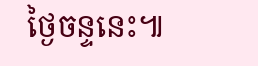ថ្ងៃចន្ទនេះ៕